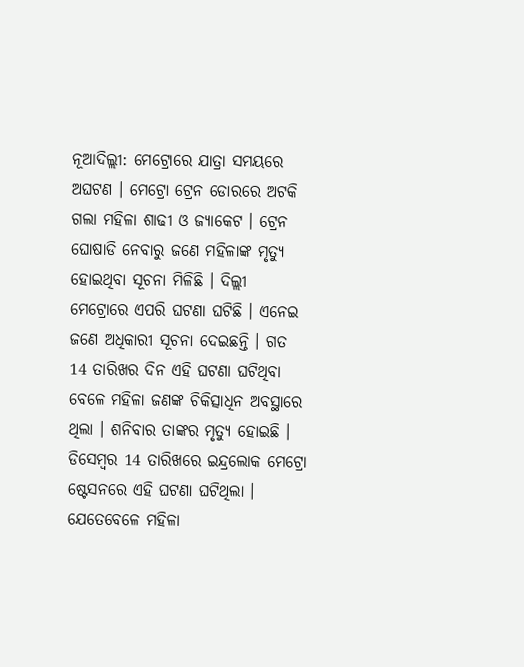ନୂଆଦିଲ୍ଲୀ: ମେଟ୍ରୋରେ ଯାତ୍ରା ସମୟରେ ଅଘଟଣ । ମେଟ୍ରୋ ଟ୍ରେନ ଡୋରରେ ଅଟକି ଗଲା ମହିଳା ଶାଢୀ ଓ ଜ୍ୟାକେଟ । ଟ୍ରେନ ଘୋଷାଡି ନେବାରୁ ଜଣେ ମହିଳାଙ୍କ ମୃତ୍ୟୁ ହୋଇଥିବା ସୂଚନା ମିଳିଛି । ଦିଲ୍ଲୀ ମେଟ୍ରୋରେ ଏପରି ଘଟଣା ଘଟିଛି । ଏନେଇ ଜଣେ ଅଧିକାରୀ ସୂଚନା ଦେଇଛନ୍ତି । ଗତ 14 ତାରିଖର ଦିନ ଏହି ଘଟଣା ଘଟିଥିବା ବେଳେ ମହିଳା ଜଣଙ୍କ ଚିକିତ୍ସାଧିନ ଅବସ୍ଥାରେ ଥିଲା । ଶନିବାର ତାଙ୍କର ମୃତ୍ୟୁ ହୋଇଛି ।
ଡିସେମ୍ବର 14 ତାରିଖରେ ଇନ୍ଦ୍ରଲୋକ ମେଟ୍ରୋ ଷ୍ଟେସନରେ ଏହି ଘଟଣା ଘଟିଥିଲା । ଯେତେବେଳେ ମହିଳା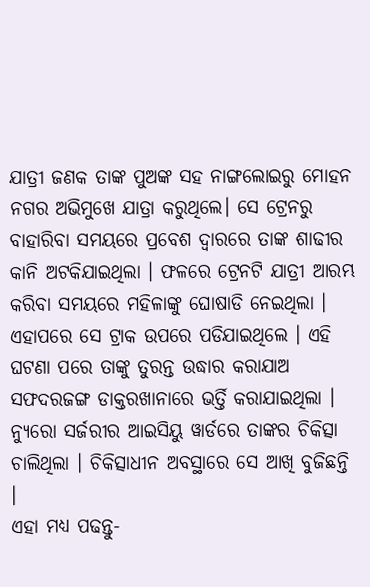ଯାତ୍ରୀ ଜଣକ ତାଙ୍କ ପୁଅଙ୍କ ସହ ନାଙ୍ଗଲୋଇରୁ ମୋହନ ନଗର ଅଭିମୁଖେ ଯାତ୍ରା କରୁଥିଲେ। ସେ ଟ୍ରେନରୁ ବାହାରିବା ସମୟରେ ପ୍ରବେଶ ଦ୍ବାରରେ ତାଙ୍କ ଶାଢୀର କାନି ଅଟକିଯାଇଥିଲା । ଫଳରେ ଟ୍ରେନଟି ଯାତ୍ରୀ ଆରମ୍ଭ କରିବା ସମୟରେ ମହିଳାଙ୍କୁ ଘୋଷାଡି ନେଇଥିଲା । ଏହାପରେ ସେ ଟ୍ରାକ ଉପରେ ପଡିଯାଇଥିଲେ । ଏହି ଘଟଣା ପରେ ତାଙ୍କୁ ତୁରନ୍ତ ଉଦ୍ଧାର କରାଯାଅ ସଫଦରଜଙ୍ଗ ଡାକ୍ତରଖାନାରେ ଭର୍ତ୍ତି କରାଯାଇଥିଲା । ନ୍ୟୁରୋ ସର୍ଜରୀର ଆଇସିୟୁ ୱାର୍ଡରେ ତାଙ୍କର ଚିକିତ୍ସା ଚାଲିଥିଲା । ଚିକିତ୍ସାଧୀନ ଅବସ୍ଥାରେ ସେ ଆଖି ବୁଜିଛନ୍ତି ।
ଏହା ମଧ୍ୟ ପଢନ୍ତୁ-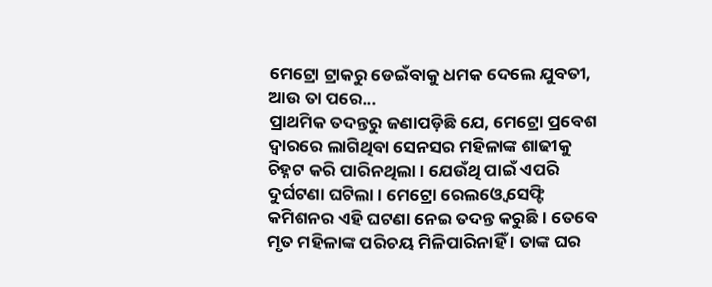ମେଟ୍ରୋ ଟ୍ରାକରୁ ଡେଇଁବାକୁ ଧମକ ଦେଲେ ଯୁବତୀ, ଆଉ ତା ପରେ...
ପ୍ରାଥମିକ ତଦନ୍ତରୁ ଜଣାପଡ଼ିଛି ଯେ, ମେଟ୍ରୋ ପ୍ରବେଶ ଦ୍ବାରରେ ଲାଗିଥିବା ସେନସର ମହିଳାଙ୍କ ଶାଢୀକୁ ଚିହ୍ନଟ କରି ପାରିନଥିଲା । ଯେଉଁଥି ପାଇଁ ଏପରି ଦୁର୍ଘଟଣା ଘଟିଲା । ମେଟ୍ରୋ ରେଲଓ୍ବେ ସେଫ୍ଟି କମିଶନର ଏହି ଘଟଣା ନେଇ ତଦନ୍ତ କରୁଛି । ତେବେ ମୃତ ମହିଳାଙ୍କ ପରିଚୟ ମିଳିପାରିନାହିଁ । ତାଙ୍କ ଘର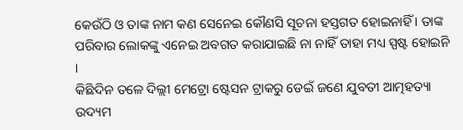କେଉଁଠି ଓ ତାଙ୍କ ନାମ କଣ ସେନେଇ କୌଣସି ସୂଚନା ହସ୍ତଗତ ହୋଇନାହିଁ । ତାଙ୍କ ପରିବାର ଲୋକଙ୍କୁ ଏନେଇ ଅବଗତ କରାଯାଇଛି ନା ନାହିଁ ତାହା ମଧ୍ୟ ସ୍ପଷ୍ଟ ହୋଇନି ।
କିଛିଦିନ ତଳେ ଦିଲ୍ଲୀ ମେଟ୍ରୋ ଷ୍ଟେସନ ଟ୍ରାକରୁ ଡେଇଁ ଜଣେ ଯୁବତୀ ଆତ୍ମହତ୍ୟା ଉଦ୍ୟମ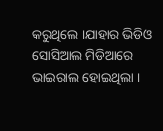କରୁଥିଲେ ।ଯାହାର ଭିଡିଓ ସୋସିଆଲ ମିଡିଆରେ ଭାଇରାଲ ହୋଇଥିଲା ।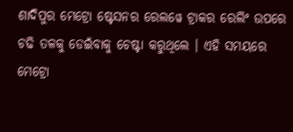ଶାଦିପୁର ମେଟ୍ରୋ ଷ୍ଟେସନର ରେଲୱେ ଟ୍ରାକର ରେଲିଂ ଉପରେ ଚଢି ତଳକୁ ଡେଇଁବାକୁ ଚେଷ୍ଟା କରୁଥିଲେ । ଏହି ସମୟରେ ମେଟ୍ରୋ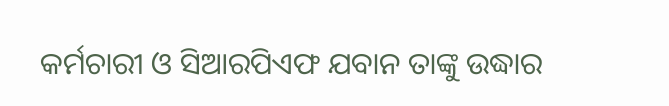କର୍ମଚାରୀ ଓ ସିଆରପିଏଫ ଯବାନ ତାଙ୍କୁ ଉଦ୍ଧାର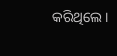କରିଥିଲେ ।